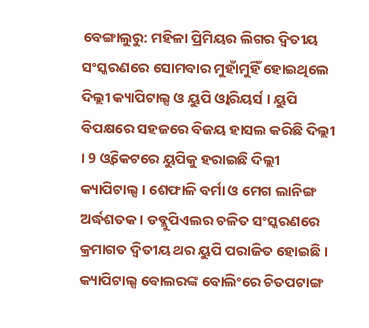ବେଙ୍ଗାଲୁରୁ: ମହିଳା ପ୍ରିମିୟର ଲିଗର ଦ୍ବିତୀୟ ସଂସ୍କରଣରେ ସୋମବାର ମୁହାଁମୁହିଁ ହୋଇଥିଲେ ଦିଲ୍ଲୀ କ୍ୟାପିଟାଲ୍ସ ଓ ୟୁପି ଓ୍ବାରିୟର୍ସ । ୟୁପି ବିପକ୍ଷରେ ସହଜରେ ବିଜୟ ହାସଲ କରିଛି ଦିଲ୍ଲୀ । 9 ଓ୍ବିକେଟରେ ୟୁପିକୁ ହରାଇଛି ଦିଲ୍ଲୀ କ୍ୟାପିଟାଲ୍ସ । ଶେଫାଳି ବର୍ମା ଓ ମେଗ ଲାନିଙ୍ଗ ଅର୍ଦ୍ଧଶତକ । ଡବ୍ଲୁପିଏଲର ଚଳିତ ସଂସ୍କରଣରେ କ୍ରମାଗତ ଦ୍ବିତୀୟ ଥର ୟୁପି ପରାଜିତ ହୋଇଛି । କ୍ୟାପିଟାଲ୍ସ ବୋଲରଙ୍କ ବୋଲିଂରେ ଚିତପଟାଙ୍ଗ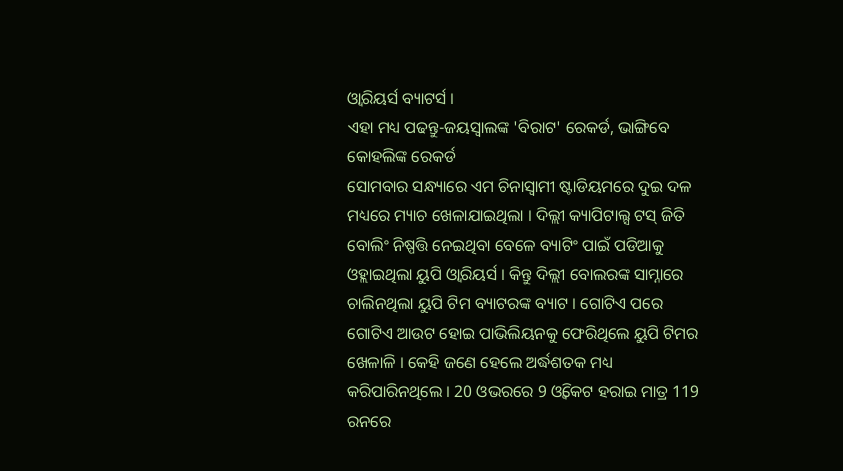ଓ୍ବାରିୟର୍ସ ବ୍ୟାଟର୍ସ ।
ଏହା ମଧ୍ୟ ପଢନ୍ତୁ-ଜୟସ୍ବାଲଙ୍କ 'ବିରାଟ' ରେକର୍ଡ, ଭାଙ୍ଗିବେ କୋହଲିଙ୍କ ରେକର୍ଡ
ସୋମବାର ସନ୍ଧ୍ୟାରେ ଏମ ଚିନାସ୍ବାମୀ ଷ୍ଟାଡିୟମରେ ଦୁଇ ଦଳ ମଧ୍ୟରେ ମ୍ୟାଚ ଖେଳାଯାଇଥିଲା । ଦିଲ୍ଲୀ କ୍ୟାପିଟାଲ୍ସ ଟସ୍ ଜିତି ବୋଲିଂ ନିଷ୍ପତ୍ତି ନେଇଥିବା ବେଳେ ବ୍ୟାଟିଂ ପାଇଁ ପଡିଆକୁ ଓହ୍ଲାଇଥିଲା ୟୁପି ଓ୍ବାରିୟର୍ସ । କିନ୍ତୁ ଦିଲ୍ଲୀ ବୋଲରଙ୍କ ସାମ୍ନାରେ ଚାଲିନଥିଲା ୟୁପି ଟିମ ବ୍ୟାଟରଙ୍କ ବ୍ୟାଟ । ଗୋଟିଏ ପରେ ଗୋଟିଏ ଆଉଟ ହୋଇ ପାଭିଲିୟନକୁ ଫେରିଥିଲେ ୟୁପି ଟିମର ଖେଳାଳି । କେହି ଜଣେ ହେଲେ ଅର୍ଦ୍ଧଶତକ ମଧ୍ୟ କରିପାରିନଥିଲେ । 20 ଓଭରରେ 9 ଓ୍ବିକେଟ ହରାଇ ମାତ୍ର 119 ରନରେ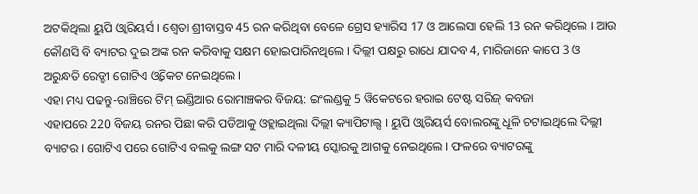ଅଟକିଥିଲା ୟୁପି ଓ୍ବାରିୟର୍ସ । ଶ୍ବେତା ଶ୍ରୀବାସ୍ତବ 45 ରନ କରିଥିବା ବେଳେ ଗ୍ରେସ ହ୍ୟାରିସ 17 ଓ ଆଲେସା ହେଲି 13 ରନ କରିଥିଲେ । ଆଉ କୌଣସି ବି ବ୍ୟାଟର ଦୁଇ ଅଙ୍କ ରନ କରିବାକୁ ସକ୍ଷମ ହୋଇପାରିନଥିଲେ । ଦିଲ୍ଲୀ ପକ୍ଷରୁ ରାଧେ ଯାଦବ 4, ମାରିଜାନେ କାପେ 3 ଓ ଅରୁନ୍ଧତି ରେଡ୍ଡୀ ଗୋଟିଏ ଓ୍ବିକେଟ ନେଇଥିଲେ ।
ଏହା ମଧ୍ୟ ପଢନ୍ତୁ-ରାଞ୍ଚିରେ ଟିମ୍ ଇଣ୍ଡିଆର ରୋମାଞ୍ଚକର ବିଜୟ: ଇଂଲଣ୍ଡକୁ 5 ୱିକେଟରେ ହରାଇ ଟେଷ୍ଟ ସରିଜ୍ କବଜା
ଏହାପରେ 220 ବିଜୟ ରନର ପିଛା କରି ପଡିଆକୁ ଓହ୍ଲାଇଥିଲା ଦିଲ୍ଲୀ କ୍ୟାପିଟାଲ୍ସ । ୟୁପି ଓ୍ବାରିୟର୍ସ ବୋଲରଙ୍କୁ ଧୂଳି ଚଟାଇଥିଲେ ଦିଲ୍ଲୀ ବ୍ୟାଟର । ଗୋଟିଏ ପରେ ଗୋଟିଏ ବଲକୁ ଲଙ୍ଗ ସଟ ମାରି ଦଳୀୟ ସ୍କୋରକୁ ଆଗକୁ ନେଇଥିଲେ । ଫଳରେ ବ୍ୟାଟରଙ୍କୁ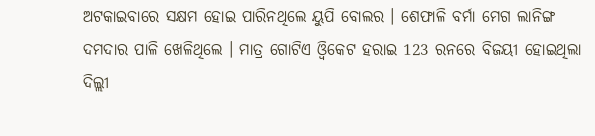ଅଟକାଇବାରେ ସକ୍ଷମ ହୋଇ ପାରିନଥିଲେ ୟୁପି ବୋଲର । ଶେଫାଳି ବର୍ମା ମେଗ ଲାନିଙ୍ଗ ଦମଦାର ପାଳି ଖେଳିଥିଲେ । ମାତ୍ର ଗୋଟିଏ ଓ୍ବିକେଟ ହରାଇ 123 ରନରେ ବିଜୟୀ ହୋଇଥିଲା ଦିଲ୍ଲୀ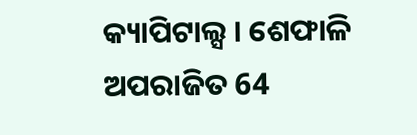କ୍ୟାପିଟାଲ୍ସ । ଶେଫାଳି ଅପରାଜିତ 64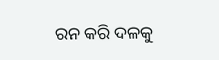ରନ କରି ଦଳକୁ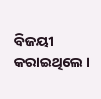ବିଜୟୀ କରାଇଥିଲେ ।